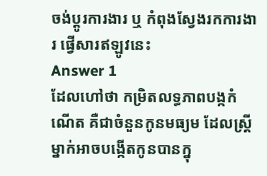ចង់ប្តូរការងារ ឬ កំពុងស្វែងរកការងារ ផ្វើសារឥឡូវនេះ
Answer 1
ដែលហៅថា កម្រិតលទ្ធភាពបង្កកំណើត គឺជាចំនួនកូនមធ្យម ដែលស្រ្តីម្នាក់អាចបង្កើតកូនបានក្នុ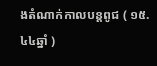ងតំណាក់កាលបន្តពូជ ( ១៥. ៤៤ឆ្នាំ )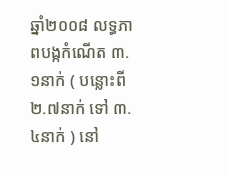ឆ្នាំ២០០៨ លទ្ធភាពបង្កកំណើត ៣.១នាក់ ( បន្លោះពី ២.៧នាក់ ទៅ ៣.៤នាក់ ) នៅ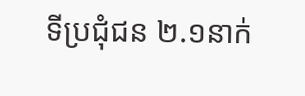ទីប្រជុំជន ២.១នាក់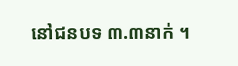នៅជនបទ ៣.៣នាក់ ។